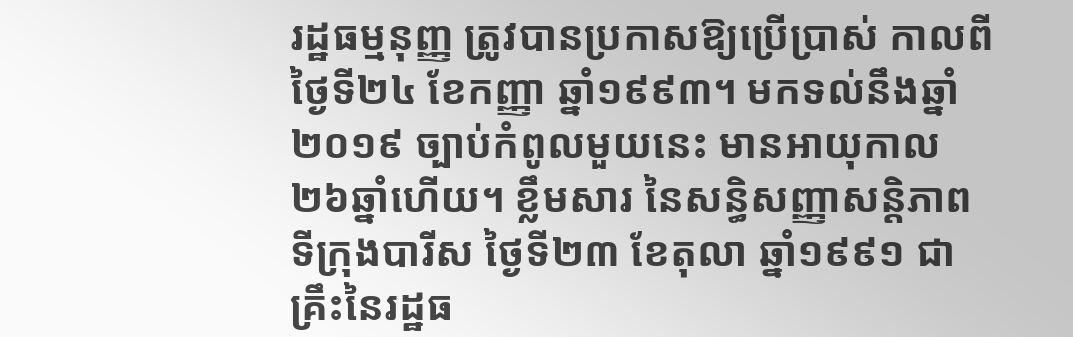រដ្ឋធម្មនុញ្ញ ត្រូវបានប្រកាសឱ្យប្រើប្រាស់ កាលពីថ្ងៃទី២៤ ខែកញ្ញា ឆ្នាំ១៩៩៣។ មកទល់នឹងឆ្នាំ២០១៩ ច្បាប់កំពូលមួយនេះ មានអាយុកាល ២៦ឆ្នាំហើយ។ ខ្លឹមសារ នៃសន្ធិសញ្ញាសន្តិភាពទីក្រុងបារីស ថ្ងៃទី២៣ ខែតុលា ឆ្នាំ១៩៩១ ជាគ្រឹះនៃរដ្ឋធ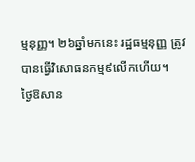ម្មនុញ្ញ។ ២៦ឆ្នាំមកនេះ រដ្ឋធម្មនុញ្ញ ត្រូវបានធ្វើវិសោធនកម្ម៩លើកហើយ។
ថ្ងៃឱសាន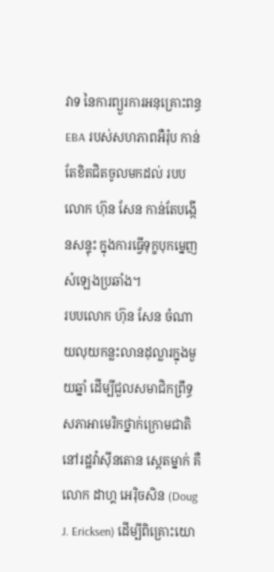វាទ នៃការព្យួរការអនុគ្រោះពន្ធ EBA របស់សហភាពអឺរ៉ុប កាន់តែខិតជិតចូលមកដល់ របបលោក ហ៊ុន សែន កាន់តែបង្កើនសន្ទុះ ក្នុងការធ្វើទុក្ខបុកម្នេញសំឡេងប្រឆាំង។
របបលោក ហ៊ុន សែន ចំណាយលុយកន្លះលានដុល្លារក្នុងមួយឆ្នាំ ដើម្បីជួលសមាជិកព្រឹទ្ធសភាអាមេរិកថ្នាក់ក្រោមជាតិ នៅរដ្ឋវ៉ាស៊ីនតោន ស្តេតម្នាក់ គឺលោក ដាហ្គ អេរ៉ិចសិន (Doug J. Ericksen) ដើម្បីពិគ្រោះយោ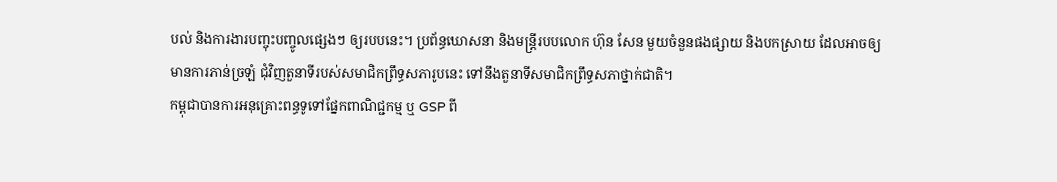បល់ និងការងារបញ្ចុះបញ្ចូលផ្សេងៗ ឲ្យរបបនេះ។ ប្រព័ន្ធឃោសនា និងមន្រ្តីរបបលោក ហ៊ុន សែន មួយចំនួនផងផ្សាយ និងបកស្រាយ ដែលអាចឲ្យមានការភាន់ច្រឡំ ជុំវិញតួនាទីរបស់សមាជិកព្រឹទ្ធសភារូបនេះ ទៅនឹងតួនាទីសមាជិកព្រឹទ្ធសភាថ្នាក់ជាតិ។
កម្ពុជាបានការអនុគ្រោះពន្ធទូទៅផ្នែកពាណិជ្ជកម្ម ឬ GSP ពី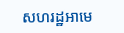សហរដ្ឋអាមេ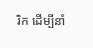រិក ដើម្បីនាំ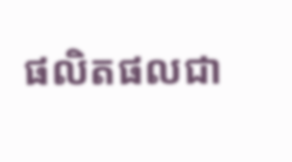ផលិតផលជា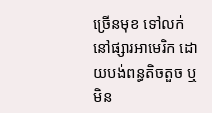ច្រើនមុខ ទៅលក់នៅផ្សារអាមេរិក ដោយបង់ពន្ធតិចតួច ឬមិន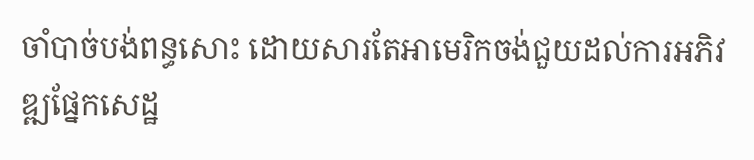ចាំបាច់បង់ពន្ធសោះ ដោយសារតែអាមេរិកចង់ជួយដល់ការអភិវឌ្ឍផ្នែកសេដ្ឋ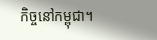កិច្ចនៅកម្ពុជា។